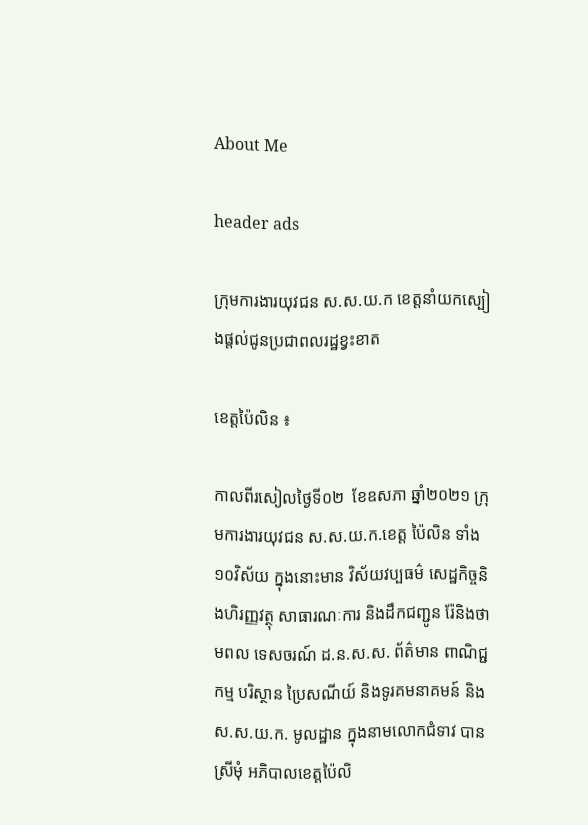About Me

header ads

ក្រុមការងារយុវជន ស.ស.យ.ក ខេត្តនាំយកស្បៀងផ្តល់ជូនប្រជាពលរដ្ឋខ្វះខាត

ខេត្តប៉ៃលិន ៖

កាលពីរសៀលថ្ងៃទី០២  ខែឧសភា ឆ្នាំ២០២១ ក្រុមការងារយុវជន ស.ស.យ.ក.ខេត្ត ប៉ៃលិន ទាំង១០វិស័យ ក្នុងនោះមាន វិស័យវប្បធម៌ សេដ្ឋកិច្ចនិងហិរញ្ញវត្ថុ សាធារណៈការ និងដឹកជញ្ជូន រ៉ែនិងថាមពល ទេសចរណ៍ ដ.ន.ស.ស. ព័ត៌មាន ពាណិជ្ជកម្ម បរិស្ថាន ប្រៃសណីយ៍ និងទូរគមនាគមន៍ និងស.ស.យ.ក. មូលដ្ឋាន ក្នុងនាមលោកជំទាវ បាន ស្រីមុំ អភិបាលខេត្តប៉ៃលិ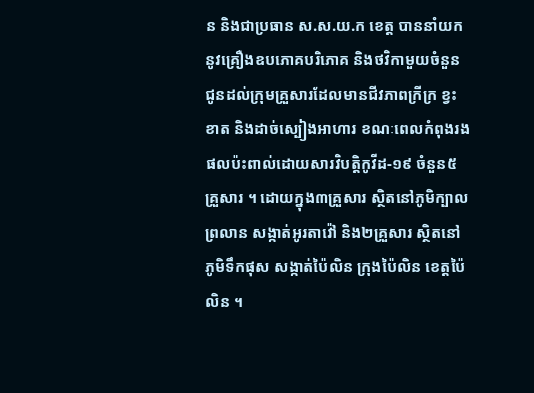ន និងជាប្រធាន ស.ស.យ.ក ខេត្ត បាននាំយកនូវគ្រឿងឧបភោគបរិភោគ និងថវិកាមួយចំនួន ជូនដល់ក្រុមគ្រួសារដែលមានជីវភាពក្រីក្រ ខ្វះខាត និងដាច់ស្បៀងអាហារ ខណៈពេលកំពុងរងផលប៉ះពាល់ដោយសារវិបត្តិកូវីដ-១៩ ចំនួន៥គ្រួសារ ។ ដោយក្នុង៣គ្រួសារ ស្ថិតនៅភូមិក្បាលព្រលាន សង្កាត់អូរតាវ៉ៅ និង២គ្រួសារ ស្ថិតនៅភូមិទឹកផុស សង្កាត់ប៉ៃលិន ក្រុងប៉ៃលិន ខេត្តប៉ៃលិន ។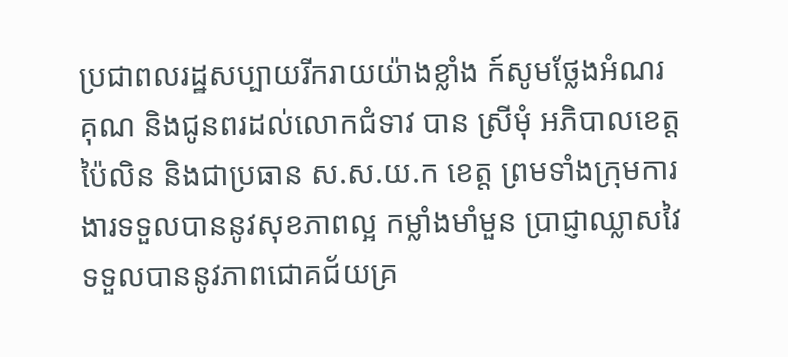ប្រជាពលរដ្ឋសប្បាយរីករាយយ៉ាងខ្លាំង ក៍សូមថ្លែងអំណរគុណ និងជូនពរដល់លោកជំទាវ បាន ស្រីមុំ អភិបាលខេត្តប៉ៃលិន និងជាប្រធាន ស.ស.យ.ក ខេត្ត ព្រមទាំងក្រុមការងារទទួលបាននូវសុខភាពល្អ កម្លាំងមាំមួន ប្រាជ្ញាឈ្លាសវៃ ទទួលបាននូវភាពជោគជ័យគ្រ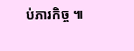ប់ភារកិច្ច ៕